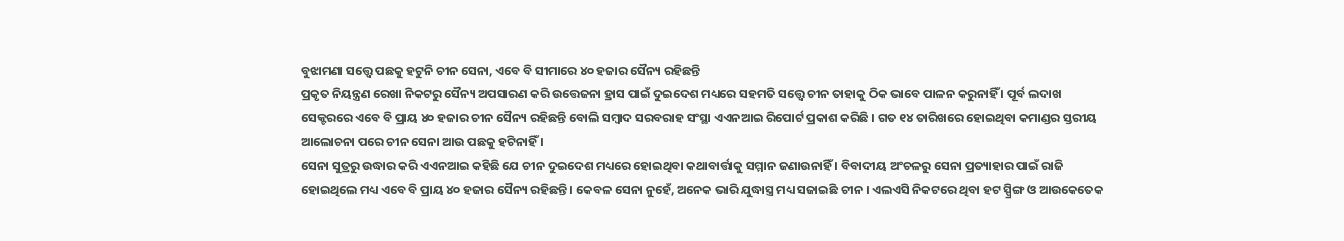ବୁଝାମଣା ସତ୍ତ୍ୱେ ପଛକୁ ହଟୁନି ଚୀନ ସେନା, ଏବେ ବି ସୀମାରେ ୪୦ ହଜାର ସୈନ୍ୟ ରହିଛନ୍ତି
ପ୍ରକୃତ ନିୟନ୍ତ୍ରଣ ରେଖା ନିକଟରୁ ସୈନ୍ୟ ଅପସାରଣ କରି ଉତ୍ତେଜନା ହ୍ରାସ ପାଇଁ ଦୁଇଦେଶ ମଧ୍ୟରେ ସହମତି ସତ୍ତ୍ୱେ ଚୀନ ତାହାକୁ ଠିକ ଭାବେ ପାଳନ କରୁନାହିଁ । ପୂର୍ବ ଲଦାଖ ସେକ୍ଟରରେ ଏବେ ବି ପ୍ରାୟ ୪୦ ହଜାର ଚୀନ ସୈନ୍ୟ ରହିଛନ୍ତି ବୋଲି ସମ୍ବାଦ ସରବରାହ ସଂସ୍ଥା ଏଏନଆଇ ରିପୋର୍ଟ ପ୍ରକାଶ କରିଛି । ଗତ ୧୪ ତାରିଖରେ ହୋଇଥିବା କମାଣ୍ଡର ସ୍ତରୀୟ ଆଲୋଚନା ପରେ ଚୀନ ସେନା ଆଉ ପଛକୁ ହଟିନାହିଁ ।
ସେନା ସୁତ୍ରରୁ ଉଦ୍ଧାର କରି ଏଏନଆଇ କହିଛି ଯେ ଚୀନ ଦୁଇଦେଶ ମଧ୍ୟରେ ହୋଇଥିବା କଥାବାର୍ତ୍ତାକୁ ସମ୍ମାନ ଜଣାଉନାହିଁ । ବିବାଦୀୟ ଅଂଚଳରୁ ସେନା ପ୍ରତ୍ୟାହାର ପାଇଁ ରାଜି ହୋଇଥିଲେ ମଧ୍ୟ ଏବେ ବି ପ୍ରାୟ ୪୦ ହଜାର ସୈନ୍ୟ ରହିଛନ୍ତି । କେବଳ ସେନା ନୁହେଁ, ଅନେକ ଭାରି ଯୁଦ୍ଧାସ୍ତ୍ର ମଧ୍ୟ ସଜାଇଛି ଚୀନ । ଏଲଏସି ନିକଟରେ ଥିବା ହଟ ସ୍ପ୍ରିଙ୍ଗ ଓ ଆଉକେତେକ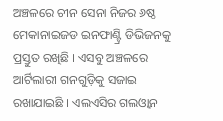ଅଞ୍ଚଳରେ ଚୀନ ସେନା ନିଜର ୬ଷ୍ଠ ମେକାନାଇଜଡ ଇନଫାଣ୍ଟ୍ରି ଡିଭିଜନକୁ ପ୍ରସ୍ତୁତ ରଖିଛି । ଏସବୁ ଅଞ୍ଚଳରେ ଆର୍ଟିଲାରୀ ଗନଗୁଡ଼ିକୁ ସଜାଇ ରଖାଯାଇଛି । ଏଲଏସିର ଗଲଓ୍ଵାନ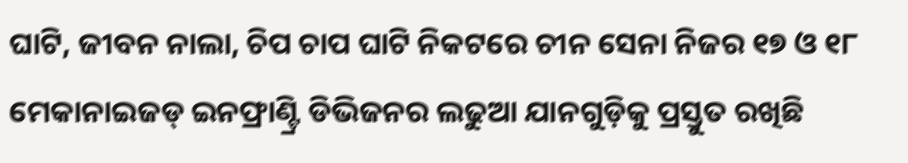ଘାଟି, ଜୀବନ ନାଲା, ଚିପ ଚାପ ଘାଟି ନିକଟରେ ଚୀନ ସେନା ନିଜର ୧୭ ଓ ୧୮ ମେକାନାଇଜଡ୍ ଇନଫ୍ରାଣ୍ଟ୍ରି ଡିଭିଜନର ଲଢୁଆ ଯାନଗୁଡ଼ିକୁ ପ୍ରସ୍ତୁତ ରଖିଛି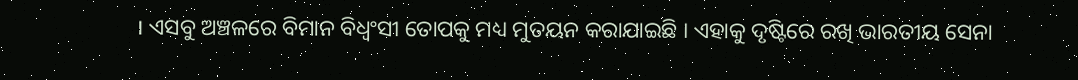। ଏସବୁ ଅଞ୍ଚଳରେ ବିମାନ ବିଧ୍ୱଂସୀ ତୋପକୁ ମଧ୍ୟ ମୁତୟନ କରାଯାଇଛି । ଏହାକୁ ଦୃଷ୍ଟିରେ ରଖି ଭାରତୀୟ ସେନା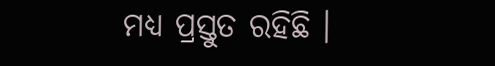ମଧ୍ୟ ପ୍ରସ୍ତୁତ ରହିଛି ।